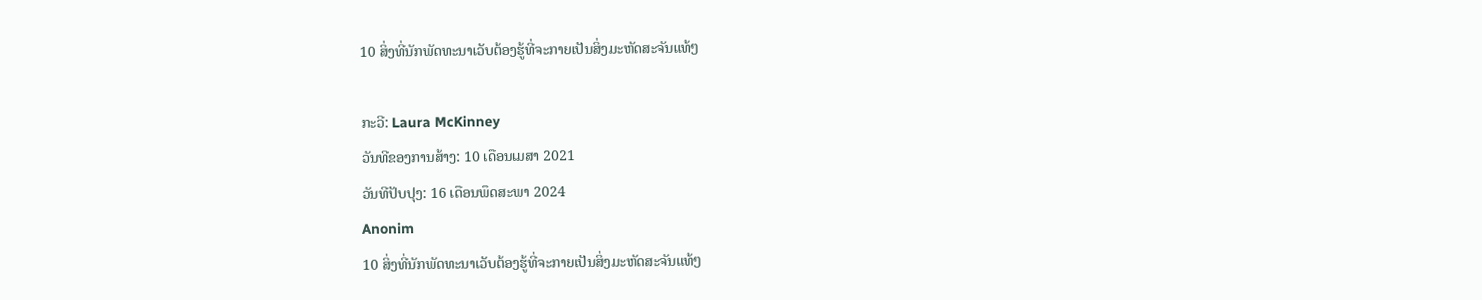10 ສິ່ງທີ່ນັກພັດທະນາເວັບຕ້ອງຮູ້ທີ່ຈະກາຍເປັນສິ່ງມະຫັດສະຈັນແທ້ໆ

ກະວີ: Laura McKinney
ວັນທີຂອງການສ້າງ: 10 ເດືອນເມສາ 2021
ວັນທີປັບປຸງ: 16 ເດືອນພຶດສະພາ 2024
Anonim
10 ສິ່ງທີ່ນັກພັດທະນາເວັບຕ້ອງຮູ້ທີ່ຈະກາຍເປັນສິ່ງມະຫັດສະຈັນແທ້ໆ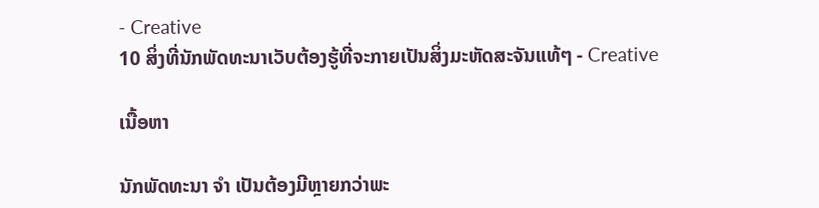- Creative
10 ສິ່ງທີ່ນັກພັດທະນາເວັບຕ້ອງຮູ້ທີ່ຈະກາຍເປັນສິ່ງມະຫັດສະຈັນແທ້ໆ - Creative

ເນື້ອຫາ

ນັກພັດທະນາ ຈຳ ເປັນຕ້ອງມີຫຼາຍກວ່າພະ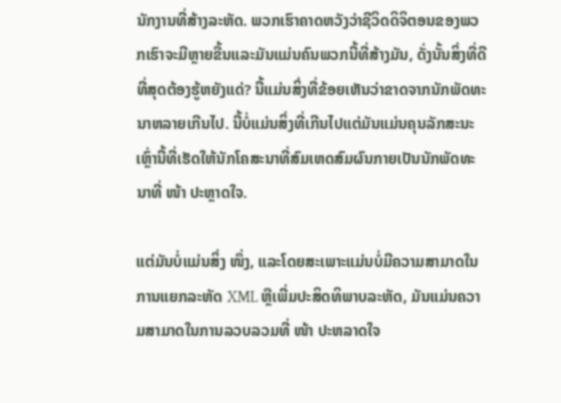ນັກງານທີ່ສ້າງລະຫັດ. ພວກເຮົາຄາດຫວັງວ່າຊີວິດດິຈິຕອນຂອງພວກເຮົາຈະມີຫຼາຍຂື້ນແລະມັນແມ່ນຄົນພວກນີ້ທີ່ສ້າງມັນ, ດັ່ງນັ້ນສິ່ງທີ່ດີທີ່ສຸດຕ້ອງຮູ້ຫຍັງແດ່? ນີ້ແມ່ນສິ່ງທີ່ຂ້ອຍເຫັນວ່າຂາດຈາກນັກພັດທະນາຫລາຍເກີນໄປ. ນີ້ບໍ່ແມ່ນສິ່ງທີ່ເກີນໄປແຕ່ມັນແມ່ນຄຸນລັກສະນະເຫຼົ່ານີ້ທີ່ເຮັດໃຫ້ນັກໂຄສະນາທີ່ສົມເຫດສົມຜົນກາຍເປັນນັກພັດທະນາທີ່ ໜ້າ ປະຫຼາດໃຈ.

ແຕ່ມັນບໍ່ແມ່ນສິ່ງ ໜຶ່ງ, ແລະໂດຍສະເພາະແມ່ນບໍ່ມີຄວາມສາມາດໃນການແຍກລະຫັດ XML ຫຼືເພີ່ມປະສິດທິພາບລະຫັດ, ມັນແມ່ນຄວາມສາມາດໃນການລວບລວມທີ່ ໜ້າ ປະຫລາດໃຈ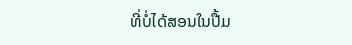ທີ່ບໍ່ໄດ້ສອນໃນປື້ມ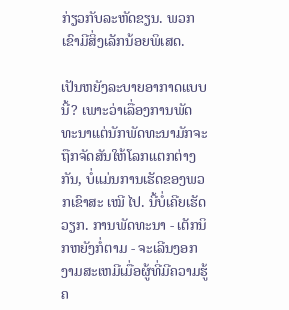ກ່ຽວກັບລະຫັດຂຽນ. ພວກເຂົາມີສິ່ງເລັກນ້ອຍພິເສດ.

ເປັນຫຍັງລະບາຍອາກາດແບບນີ້? ເພາະວ່າເລື່ອງການພັດທະນາແຕ່ນັກພັດທະນາມັກຈະຖືກຈັດສັນໃຫ້ໂລກແຕກຕ່າງກັນ, ບໍ່ແມ່ນການເຮັດຂອງພວກເຂົາສະ ເໝີ ໄປ. ນີ້ບໍ່ເຄີຍເຮັດວຽກ. ການພັດທະນາ - ເຕັກນິກຫຍັງກໍ່ຕາມ - ຈະເລີນງອກງາມສະເຫມີເມື່ອຜູ້ທີ່ມີຄວາມຮູ້ຄ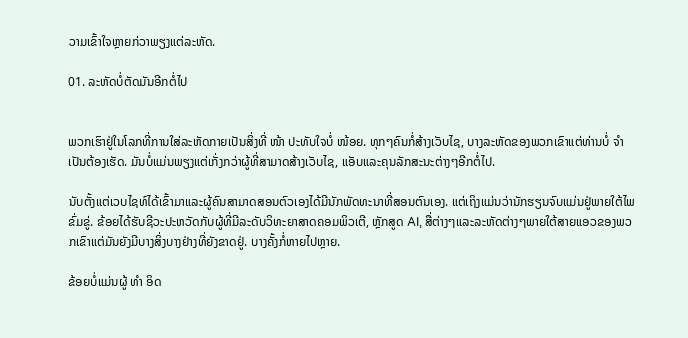ວາມເຂົ້າໃຈຫຼາຍກ່ວາພຽງແຕ່ລະຫັດ.

01. ລະຫັດບໍ່ຕັດມັນອີກຕໍ່ໄປ


ພວກເຮົາຢູ່ໃນໂລກທີ່ການໃສ່ລະຫັດກາຍເປັນສິ່ງທີ່ ໜ້າ ປະທັບໃຈບໍ່ ໜ້ອຍ. ທຸກໆຄົນກໍ່ສ້າງເວັບໄຊ, ບາງລະຫັດຂອງພວກເຂົາແຕ່ທ່ານບໍ່ ຈຳ ເປັນຕ້ອງເຮັດ. ມັນບໍ່ແມ່ນພຽງແຕ່ເກັ່ງກວ່າຜູ້ທີ່ສາມາດສ້າງເວັບໄຊ, ແອັບແລະຄຸນລັກສະນະຕ່າງໆອີກຕໍ່ໄປ.

ນັບຕັ້ງແຕ່ເວບໄຊທ໌ໄດ້ເຂົ້າມາແລະຜູ້ຄົນສາມາດສອນຕົວເອງໄດ້ມີນັກພັດທະນາທີ່ສອນຕົນເອງ. ແຕ່ເຖິງແມ່ນວ່ານັກຮຽນຈົບແມ່ນຢູ່ພາຍໃຕ້ໄພຂົ່ມຂູ່. ຂ້ອຍໄດ້ຮັບຊີວະປະຫວັດກັບຜູ້ທີ່ມີລະດັບວິທະຍາສາດຄອມພິວເຕີ, ຫຼັກສູດ AI, ສື່ຕ່າງໆແລະລະຫັດຕ່າງໆພາຍໃຕ້ສາຍແອວຂອງພວກເຂົາແຕ່ມັນຍັງມີບາງສິ່ງບາງຢ່າງທີ່ຍັງຂາດຢູ່. ບາງຄັ້ງກໍ່ຫາຍໄປຫຼາຍ.

ຂ້ອຍບໍ່ແມ່ນຜູ້ ທຳ ອິດ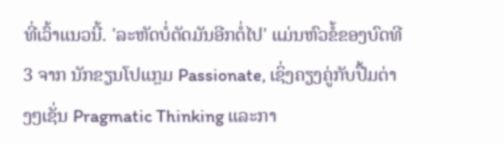ທີ່ເວົ້າແນວນີ້. 'ລະຫັດບໍ່ຕັດມັນອີກຕໍ່ໄປ' ແມ່ນຫົວຂໍ້ຂອງບົດທີ 3 ຈາກ ນັກຂຽນໂປແກຼມ Passionate, ເຊິ່ງຄຽງຄູ່ກັບປື້ມຕ່າງໆເຊັ່ນ Pragmatic Thinking ແລະກາ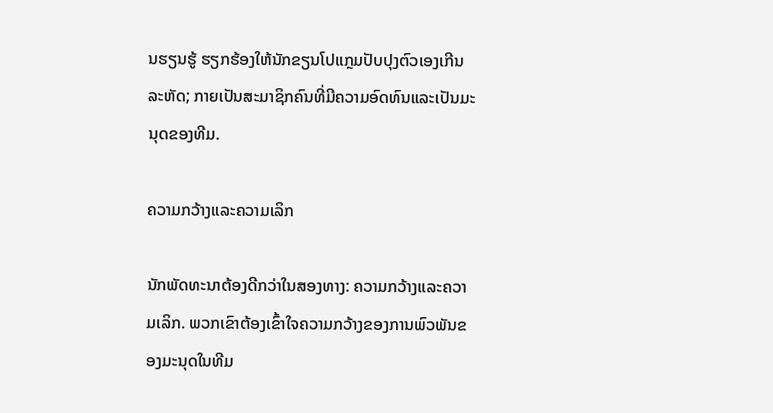ນຮຽນຮູ້ ຮຽກຮ້ອງໃຫ້ນັກຂຽນໂປແກຼມປັບປຸງຕົວເອງເກີນລະຫັດ; ກາຍເປັນສະມາຊິກຄົນທີ່ມີຄວາມອົດທົນແລະເປັນມະນຸດຂອງທີມ.

ຄວາມກວ້າງແລະຄວາມເລິກ

ນັກພັດທະນາຕ້ອງດີກວ່າໃນສອງທາງ: ຄວາມກວ້າງແລະຄວາມເລິກ. ພວກເຂົາຕ້ອງເຂົ້າໃຈຄວາມກວ້າງຂອງການພົວພັນຂອງມະນຸດໃນທີມ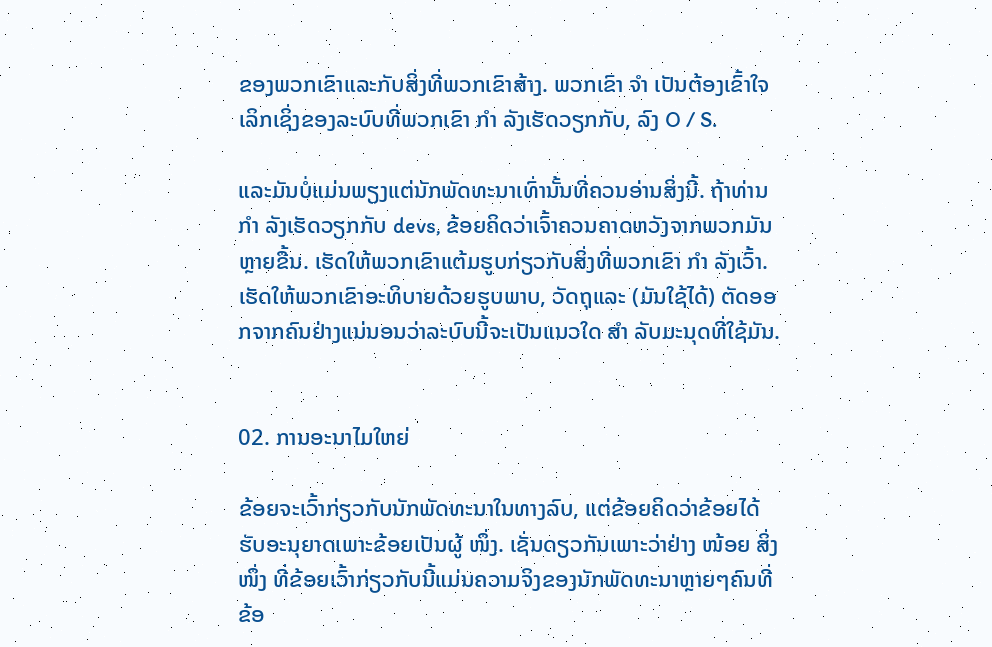ຂອງພວກເຂົາແລະກັບສິ່ງທີ່ພວກເຂົາສ້າງ. ພວກເຂົາ ຈຳ ເປັນຕ້ອງເຂົ້າໃຈເລິກເຊິ່ງຂອງລະບົບທີ່ພວກເຂົາ ກຳ ລັງເຮັດວຽກກັບ, ລົງ O / S.

ແລະມັນບໍ່ແມ່ນພຽງແຕ່ນັກພັດທະນາເທົ່ານັ້ນທີ່ຄວນອ່ານສິ່ງນີ້. ຖ້າທ່ານ ກຳ ລັງເຮັດວຽກກັບ devs, ຂ້ອຍຄິດວ່າເຈົ້າຄວນຄາດຫວັງຈາກພວກມັນຫຼາຍຂື້ນ. ເຮັດໃຫ້ພວກເຂົາແຕ້ມຮູບກ່ຽວກັບສິ່ງທີ່ພວກເຂົາ ກຳ ລັງເວົ້າ. ເຮັດໃຫ້ພວກເຂົາອະທິບາຍດ້ວຍຮູບພາບ, ວັດຖຸແລະ (ມັນໃຊ້ໄດ້) ຕັດອອກຈາກຄົນຢ່າງແນ່ນອນວ່າລະບົບນີ້ຈະເປັນແນວໃດ ສຳ ລັບມະນຸດທີ່ໃຊ້ມັນ.


02. ການອະນາໄມໃຫຍ່

ຂ້ອຍຈະເວົ້າກ່ຽວກັບນັກພັດທະນາໃນທາງລົບ, ແຕ່ຂ້ອຍຄິດວ່າຂ້ອຍໄດ້ຮັບອະນຸຍາດເພາະຂ້ອຍເປັນຜູ້ ໜຶ່ງ. ເຊັ່ນດຽວກັນເພາະວ່າຢ່າງ ໜ້ອຍ ສິ່ງ ໜຶ່ງ ທີ່ຂ້ອຍເວົ້າກ່ຽວກັບນີ້ແມ່ນຄວາມຈິງຂອງນັກພັດທະນາຫຼາຍໆຄົນທີ່ຂ້ອ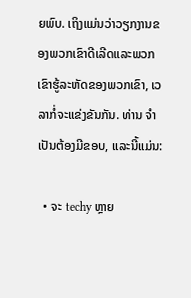ຍພົບ. ເຖິງແມ່ນວ່າວຽກງານຂອງພວກເຂົາດີເລີດແລະພວກເຂົາຮູ້ລະຫັດຂອງພວກເຂົາ, ເວລາກໍ່ຈະແຂ່ງຂັນກັນ. ທ່ານ ຈຳ ເປັນຕ້ອງມີຂອບ, ແລະນີ້ແມ່ນ:

  • ຈະ techy ຫຼາຍ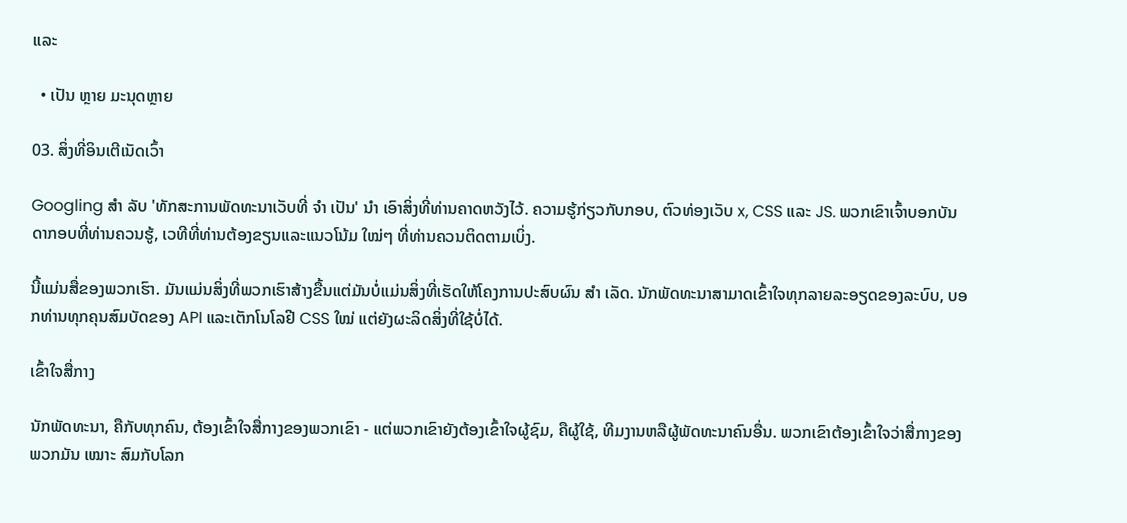ແລະ

  • ເປັນ ຫຼາຍ ມະນຸດຫຼາຍ

03. ສິ່ງທີ່ອິນເຕີເນັດເວົ້າ

Googling ສຳ ລັບ 'ທັກສະການພັດທະນາເວັບທີ່ ຈຳ ເປັນ' ນຳ ເອົາສິ່ງທີ່ທ່ານຄາດຫວັງໄວ້. ຄວາມຮູ້ກ່ຽວກັບກອບ, ຕົວທ່ອງເວັບ x, CSS ແລະ JS. ພວກເຂົາເຈົ້າບອກບັນດາກອບທີ່ທ່ານຄວນຮູ້, ເວທີທີ່ທ່ານຕ້ອງຂຽນແລະແນວໂນ້ມ ໃໝ່ໆ ທີ່ທ່ານຄວນຕິດຕາມເບິ່ງ.

ນີ້ແມ່ນສື່ຂອງພວກເຮົາ. ມັນແມ່ນສິ່ງທີ່ພວກເຮົາສ້າງຂື້ນແຕ່ມັນບໍ່ແມ່ນສິ່ງທີ່ເຮັດໃຫ້ໂຄງການປະສົບຜົນ ສຳ ເລັດ. ນັກພັດທະນາສາມາດເຂົ້າໃຈທຸກລາຍລະອຽດຂອງລະບົບ, ບອກທ່ານທຸກຄຸນສົມບັດຂອງ API ແລະເຕັກໂນໂລຢີ CSS ໃໝ່ ແຕ່ຍັງຜະລິດສິ່ງທີ່ໃຊ້ບໍ່ໄດ້.

ເຂົ້າໃຈສື່ກາງ

ນັກພັດທະນາ, ຄືກັບທຸກຄົນ, ຕ້ອງເຂົ້າໃຈສື່ກາງຂອງພວກເຂົາ - ແຕ່ພວກເຂົາຍັງຕ້ອງເຂົ້າໃຈຜູ້ຊົມ, ຄືຜູ້ໃຊ້, ທີມງານຫລືຜູ້ພັດທະນາຄົນອື່ນ. ພວກເຂົາຕ້ອງເຂົ້າໃຈວ່າສື່ກາງຂອງພວກມັນ ເໝາະ ສົມກັບໂລກ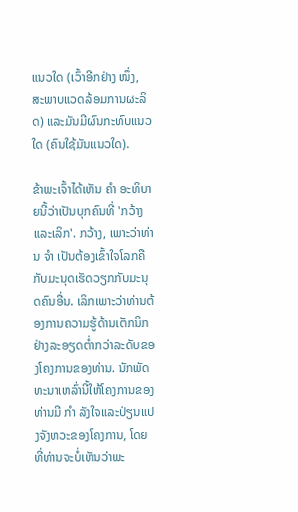ແນວໃດ (ເວົ້າອີກຢ່າງ ໜຶ່ງ, ສະພາບແວດລ້ອມການຜະລິດ) ແລະມັນມີຜົນກະທົບແນວໃດ (ຄົນໃຊ້ມັນແນວໃດ).

ຂ້າພະເຈົ້າໄດ້ເຫັນ ຄຳ ອະທິບາຍນີ້ວ່າເປັນບຸກຄົນທີ່ 'ກວ້າງແລະເລິກ'. ກວ້າງ, ເພາະວ່າທ່ານ ຈຳ ເປັນຕ້ອງເຂົ້າໃຈໂລກຄືກັບມະນຸດເຮັດວຽກກັບມະນຸດຄົນອື່ນ. ເລິກເພາະວ່າທ່ານຕ້ອງການຄວາມຮູ້ດ້ານເຕັກນິກຢ່າງລະອຽດຕໍ່າກວ່າລະດັບຂອງໂຄງການຂອງທ່ານ. ນັກພັດທະນາເຫລົ່ານີ້ໃຫ້ໂຄງການຂອງທ່ານມີ ກຳ ລັງໃຈແລະປ່ຽນແປງຈັງຫວະຂອງໂຄງການ, ໂດຍທີ່ທ່ານຈະບໍ່ເຫັນວ່າພະ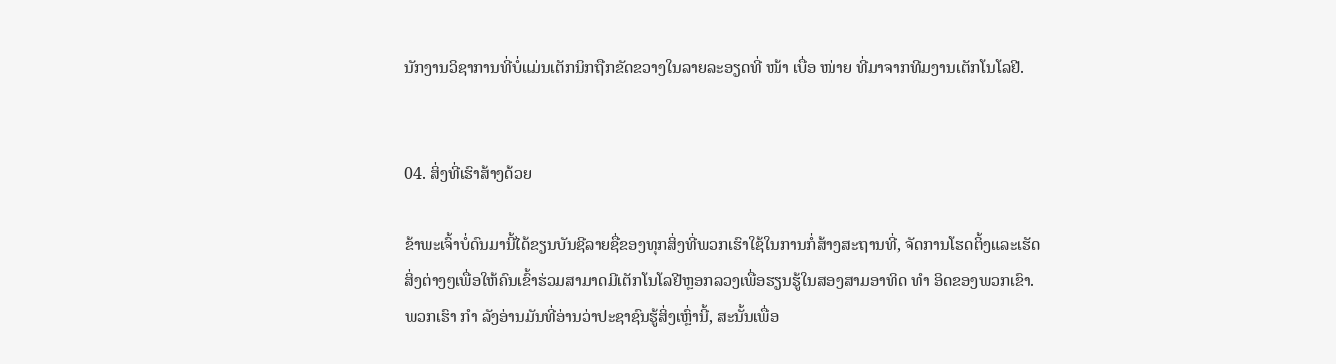ນັກງານວິຊາການທີ່ບໍ່ແມ່ນເຕັກນິກຖືກຂັດຂວາງໃນລາຍລະອຽດທີ່ ໜ້າ ເບື່ອ ໜ່າຍ ທີ່ມາຈາກທີມງານເຕັກໂນໂລຢີ.


04. ສິ່ງທີ່ເຮົາສ້າງດ້ວຍ

ຂ້າພະເຈົ້າບໍ່ດົນມານີ້ໄດ້ຂຽນບັນຊີລາຍຊື່ຂອງທຸກສິ່ງທີ່ພວກເຮົາໃຊ້ໃນການກໍ່ສ້າງສະຖານທີ່, ຈັດການໂຮດຕິ້ງແລະເຮັດສິ່ງຕ່າງໆເພື່ອໃຫ້ຄົນເຂົ້າຮ່ວມສາມາດມີເຕັກໂນໂລຢີຫຼອກລວງເພື່ອຮຽນຮູ້ໃນສອງສາມອາທິດ ທຳ ອິດຂອງພວກເຂົາ. ພວກເຮົາ ກຳ ລັງອ່ານມັນທີ່ອ່ານວ່າປະຊາຊົນຮູ້ສິ່ງເຫຼົ່ານີ້, ສະນັ້ນເພື່ອ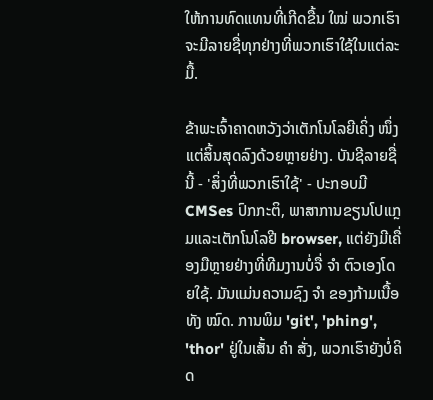ໃຫ້ການທົດແທນທີ່ເກີດຂື້ນ ໃໝ່ ພວກເຮົາຈະມີລາຍຊື່ທຸກຢ່າງທີ່ພວກເຮົາໃຊ້ໃນແຕ່ລະມື້.

ຂ້າພະເຈົ້າຄາດຫວັງວ່າເຕັກໂນໂລຍີເຄິ່ງ ໜຶ່ງ ແຕ່ສິ້ນສຸດລົງດ້ວຍຫຼາຍຢ່າງ. ບັນຊີລາຍຊື່ນີ້ - 'ສິ່ງທີ່ພວກເຮົາໃຊ້' - ປະກອບມີ CMSes ປົກກະຕິ, ພາສາການຂຽນໂປແກຼມແລະເຕັກໂນໂລຢີ browser, ແຕ່ຍັງມີເຄື່ອງມືຫຼາຍຢ່າງທີ່ທີມງານບໍ່ຈື່ ຈຳ ຕົວເອງໂດຍໃຊ້. ມັນແມ່ນຄວາມຊົງ ຈຳ ຂອງກ້າມເນື້ອທັງ ໝົດ. ການພິມ 'git', 'phing', 'thor' ຢູ່ໃນເສັ້ນ ຄຳ ສັ່ງ, ພວກເຮົາຍັງບໍ່ຄິດ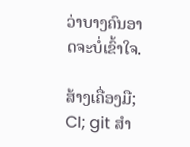ວ່າບາງຄົນອາດຈະບໍ່ເຂົ້າໃຈ.

ສ້າງເຄື່ອງມື; CI; git ສຳ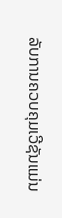ລັບການຄວບຄຸມເວີຊັນແມ່ນ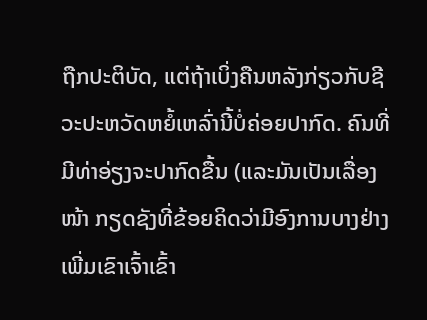ຖືກປະຕິບັດ, ແຕ່ຖ້າເບິ່ງຄືນຫລັງກ່ຽວກັບຊີວະປະຫວັດຫຍໍ້ເຫລົ່ານີ້ບໍ່ຄ່ອຍປາກົດ. ຄົນທີ່ມີທ່າອ່ຽງຈະປາກົດຂື້ນ (ແລະມັນເປັນເລື່ອງ ໜ້າ ກຽດຊັງທີ່ຂ້ອຍຄິດວ່າມີອົງການບາງຢ່າງເພີ່ມເຂົາເຈົ້າເຂົ້າ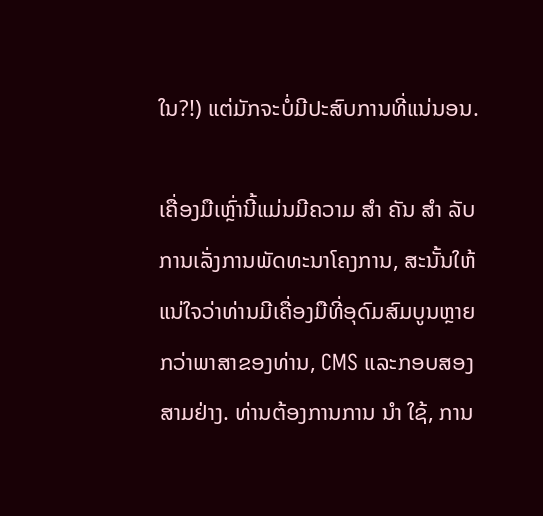ໃນ?!) ແຕ່ມັກຈະບໍ່ມີປະສົບການທີ່ແນ່ນອນ.

ເຄື່ອງມືເຫຼົ່ານີ້ແມ່ນມີຄວາມ ສຳ ຄັນ ສຳ ລັບການເລັ່ງການພັດທະນາໂຄງການ, ສະນັ້ນໃຫ້ແນ່ໃຈວ່າທ່ານມີເຄື່ອງມືທີ່ອຸດົມສົມບູນຫຼາຍກວ່າພາສາຂອງທ່ານ, CMS ແລະກອບສອງສາມຢ່າງ. ທ່ານຕ້ອງການການ ນຳ ໃຊ້, ການ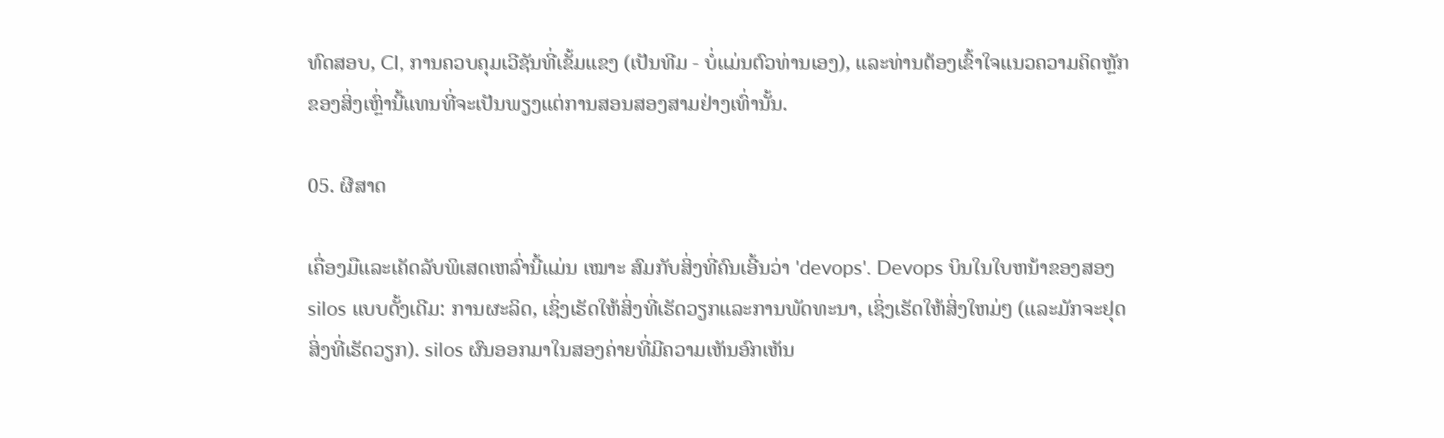ທົດສອບ, CI, ການຄວບຄຸມເວີຊັນທີ່ເຂັ້ມແຂງ (ເປັນທີມ - ບໍ່ແມ່ນຕົວທ່ານເອງ), ແລະທ່ານຕ້ອງເຂົ້າໃຈແນວຄວາມຄິດຫຼັກຂອງສິ່ງເຫຼົ່ານີ້ແທນທີ່ຈະເປັນພຽງແຕ່ການສອນສອງສາມຢ່າງເທົ່ານັ້ນ.

05. ຜີສາດ

ເຄື່ອງມືແລະເຄັດລັບພິເສດເຫລົ່ານີ້ແມ່ນ ເໝາະ ສົມກັບສິ່ງທີ່ຄົນເອີ້ນວ່າ 'devops'. Devops ບິນໃນໃບຫນ້າຂອງສອງ silos ແບບດັ້ງເດີມ: ການຜະລິດ, ເຊິ່ງເຮັດໃຫ້ສິ່ງທີ່ເຮັດວຽກແລະການພັດທະນາ, ເຊິ່ງເຮັດໃຫ້ສິ່ງໃຫມ່ໆ (ແລະມັກຈະຢຸດສິ່ງທີ່ເຮັດວຽກ). silos ຜົນອອກມາໃນສອງຄ່າຍທີ່ມີຄວາມເຫັນອົກເຫັນ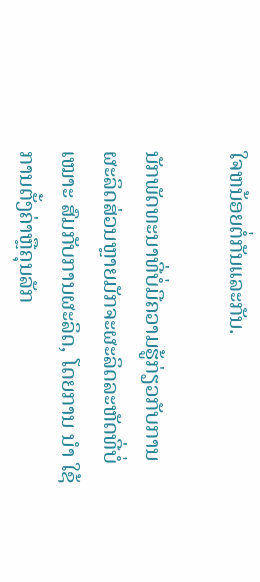ໃຈຫນ້ອຍຕໍ່ກັນແລະກັນ.

ນັກພັດທະນາທີ່ບໍ່ມີຄວາມຮູ້ກ່ຽວກັບການຜະລິດສ່ວນຫຼາຍມັກຈະຜະລິດລະຫັດທີ່ບໍ່ ເໝາະ ສົມກັບການຜະລິດ, ໂດຍການ ນຳ ໃຊ້ການຕັ້ງຄ່າຫຼືຄຸນລັກ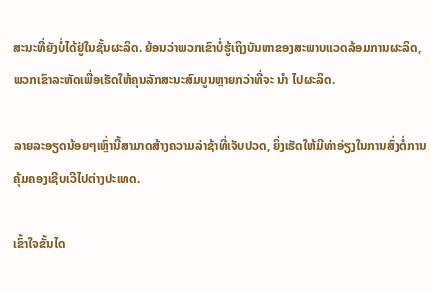ສະນະທີ່ຍັງບໍ່ໄດ້ຢູ່ໃນຊັ້ນຜະລິດ. ຍ້ອນວ່າພວກເຂົາບໍ່ຮູ້ເຖິງບັນຫາຂອງສະພາບແວດລ້ອມການຜະລິດ, ພວກເຂົາລະຫັດເພື່ອເຮັດໃຫ້ຄຸນລັກສະນະສົມບູນຫຼາຍກວ່າທີ່ຈະ ນຳ ໄປຜະລິດ.

ລາຍລະອຽດນ້ອຍໆເຫຼົ່ານີ້ສາມາດສ້າງຄວາມລ່າຊ້າທີ່ເຈັບປວດ, ຍິ່ງເຮັດໃຫ້ມີທ່າອ່ຽງໃນການສົ່ງຕໍ່ການຄຸ້ມຄອງເຊີບເວີໄປຕ່າງປະເທດ.

ເຂົ້າໃຈຂັ້ນໄດ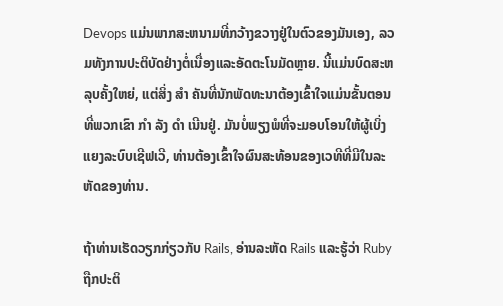Devops ແມ່ນພາກສະຫນາມທີ່ກວ້າງຂວາງຢູ່ໃນຕົວຂອງມັນເອງ, ລວມທັງການປະຕິບັດຢ່າງຕໍ່ເນື່ອງແລະອັດຕະໂນມັດຫຼາຍ. ນີ້ແມ່ນບົດສະຫລຸບຄັ້ງໃຫຍ່, ແຕ່ສິ່ງ ສຳ ຄັນທີ່ນັກພັດທະນາຕ້ອງເຂົ້າໃຈແມ່ນຂັ້ນຕອນທີ່ພວກເຂົາ ກຳ ລັງ ດຳ ເນີນຢູ່. ມັນບໍ່ພຽງພໍທີ່ຈະມອບໂອນໃຫ້ຜູ້ເບິ່ງແຍງລະບົບເຊີຟເວີ, ທ່ານຕ້ອງເຂົ້າໃຈຜົນສະທ້ອນຂອງເວທີທີ່ມີໃນລະຫັດຂອງທ່ານ.

ຖ້າທ່ານເຮັດວຽກກ່ຽວກັບ Rails, ອ່ານລະຫັດ Rails ແລະຮູ້ວ່າ Ruby ຖືກປະຕິ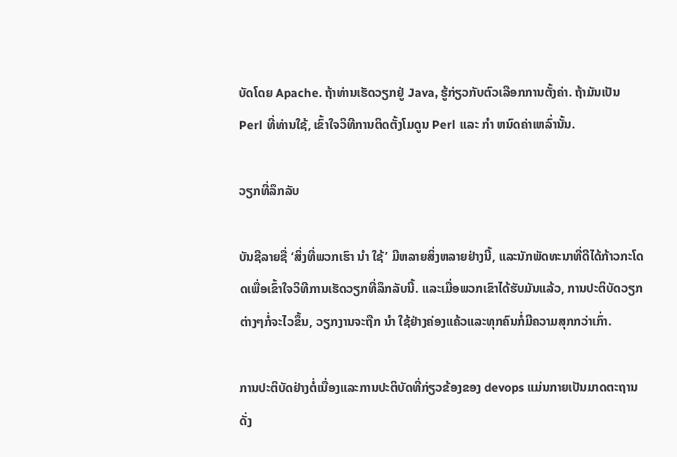ບັດໂດຍ Apache. ຖ້າທ່ານເຮັດວຽກຢູ່ Java, ຮູ້ກ່ຽວກັບຕົວເລືອກການຕັ້ງຄ່າ. ຖ້າມັນເປັນ Perl ທີ່ທ່ານໃຊ້, ເຂົ້າໃຈວິທີການຕິດຕັ້ງໂມດູນ Perl ແລະ ກຳ ຫນົດຄ່າເຫລົ່ານັ້ນ.

ວຽກທີ່ລຶກລັບ

ບັນຊີລາຍຊື່ ‘ສິ່ງທີ່ພວກເຮົາ ນຳ ໃຊ້’ ມີຫລາຍສິ່ງຫລາຍຢ່າງນີ້, ແລະນັກພັດທະນາທີ່ດີໄດ້ກ້າວກະໂດດເພື່ອເຂົ້າໃຈວິທີການເຮັດວຽກທີ່ລຶກລັບນີ້. ແລະເມື່ອພວກເຂົາໄດ້ຮັບມັນແລ້ວ, ການປະຕິບັດວຽກຕ່າງໆກໍ່ຈະໄວຂຶ້ນ, ວຽກງານຈະຖືກ ນຳ ໃຊ້ຢ່າງຄ່ອງແຄ້ວແລະທຸກຄົນກໍ່ມີຄວາມສຸກກວ່າເກົ່າ.

ການປະຕິບັດຢ່າງຕໍ່ເນື່ອງແລະການປະຕິບັດທີ່ກ່ຽວຂ້ອງຂອງ devops ແມ່ນກາຍເປັນມາດຕະຖານດັ່ງ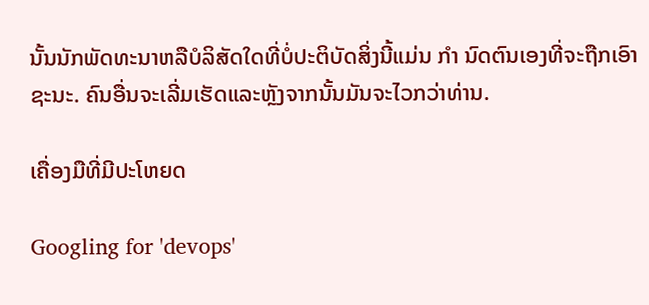ນັ້ນນັກພັດທະນາຫລືບໍລິສັດໃດທີ່ບໍ່ປະຕິບັດສິ່ງນີ້ແມ່ນ ກຳ ນົດຕົນເອງທີ່ຈະຖືກເອົາຊະນະ. ຄົນອື່ນຈະເລີ່ມເຮັດແລະຫຼັງຈາກນັ້ນມັນຈະໄວກວ່າທ່ານ.

ເຄື່ອງມືທີ່ມີປະໂຫຍດ

Googling for 'devops'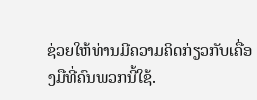ຊ່ວຍໃຫ້ທ່ານມີຄວາມຄິດກ່ຽວກັບເຄື່ອງມືທີ່ຄົນພວກນີ້ໃຊ້.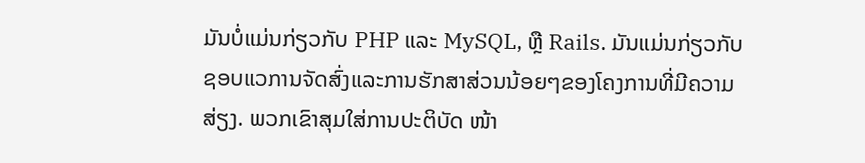ມັນບໍ່ແມ່ນກ່ຽວກັບ PHP ແລະ MySQL, ຫຼື Rails. ມັນແມ່ນກ່ຽວກັບຊອບແວການຈັດສົ່ງແລະການຮັກສາສ່ວນນ້ອຍໆຂອງໂຄງການທີ່ມີຄວາມສ່ຽງ. ພວກເຂົາສຸມໃສ່ການປະຕິບັດ ໜ້າ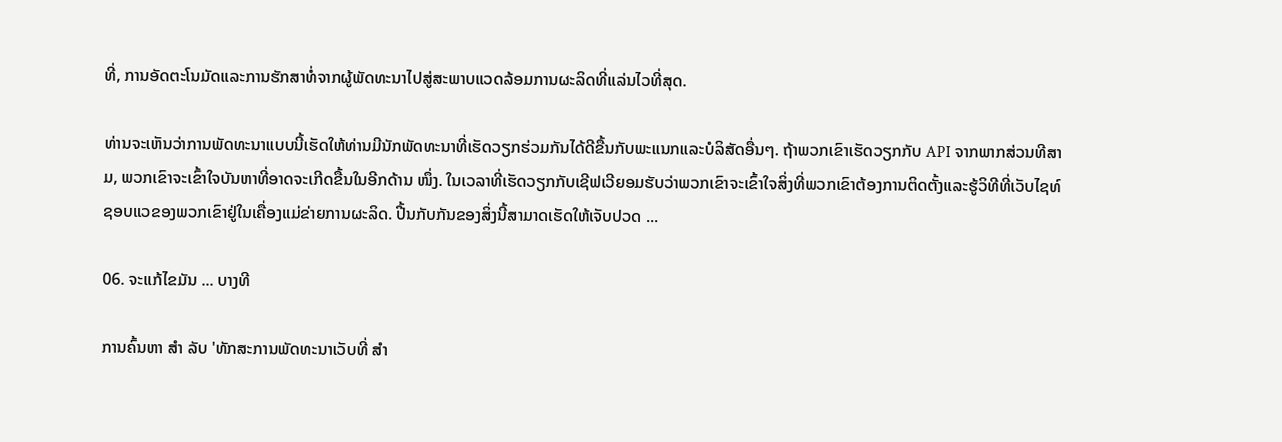ທີ່, ການອັດຕະໂນມັດແລະການຮັກສາທໍ່ຈາກຜູ້ພັດທະນາໄປສູ່ສະພາບແວດລ້ອມການຜະລິດທີ່ແລ່ນໄວທີ່ສຸດ.

ທ່ານຈະເຫັນວ່າການພັດທະນາແບບນີ້ເຮັດໃຫ້ທ່ານມີນັກພັດທະນາທີ່ເຮັດວຽກຮ່ວມກັນໄດ້ດີຂື້ນກັບພະແນກແລະບໍລິສັດອື່ນໆ. ຖ້າພວກເຂົາເຮັດວຽກກັບ API ຈາກພາກສ່ວນທີສາມ, ພວກເຂົາຈະເຂົ້າໃຈບັນຫາທີ່ອາດຈະເກີດຂື້ນໃນອີກດ້ານ ໜຶ່ງ. ໃນເວລາທີ່ເຮັດວຽກກັບເຊີຟເວີຍອມຮັບວ່າພວກເຂົາຈະເຂົ້າໃຈສິ່ງທີ່ພວກເຂົາຕ້ອງການຕິດຕັ້ງແລະຮູ້ວິທີທີ່ເວັບໄຊທ໌ຊອບແວຂອງພວກເຂົາຢູ່ໃນເຄື່ອງແມ່ຂ່າຍການຜະລິດ. ປີ້ນກັບກັນຂອງສິ່ງນີ້ສາມາດເຮັດໃຫ້ເຈັບປວດ ...

06. ຈະແກ້ໄຂມັນ ... ບາງທີ

ການຄົ້ນຫາ ສຳ ລັບ 'ທັກສະການພັດທະນາເວັບທີ່ ສຳ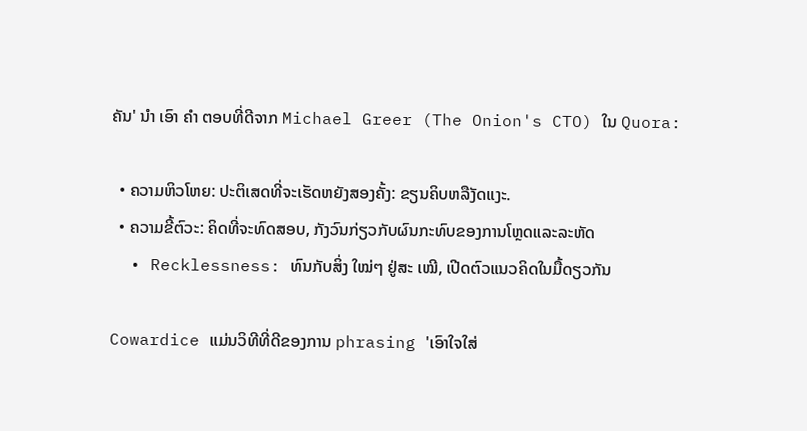ຄັນ' ນຳ ເອົາ ຄຳ ຕອບທີ່ດີຈາກ Michael Greer (The Onion's CTO) ໃນ Quora:

  • ຄວາມຫິວໂຫຍ: ປະຕິເສດທີ່ຈະເຮັດຫຍັງສອງຄັ້ງ: ຂຽນຄິບຫລືງັດແງະ.
  • ຄວາມຂີ້ຕົວະ: ຄິດທີ່ຈະທົດສອບ, ກັງວົນກ່ຽວກັບຜົນກະທົບຂອງການໂຫຼດແລະລະຫັດ
  • Recklessness: ທົນກັບສິ່ງ ໃໝ່ໆ ຢູ່ສະ ເໝີ, ເປີດຕົວແນວຄິດໃນມື້ດຽວກັນ

Cowardice ແມ່ນວິທີທີ່ດີຂອງການ phrasing 'ເອົາໃຈໃສ່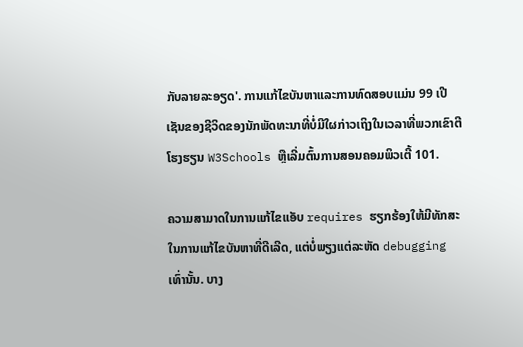ກັບລາຍລະອຽດ'. ການແກ້ໄຂບັນຫາແລະການທົດສອບແມ່ນ 99 ເປີເຊັນຂອງຊີວິດຂອງນັກພັດທະນາທີ່ບໍ່ມີໃຜກ່າວເຖິງໃນເວລາທີ່ພວກເຂົາຕີໂຮງຮຽນ W3Schools ຫຼືເລີ່ມຕົ້ນການສອນຄອມພິວເຕີ້ 101.

ຄວາມສາມາດໃນການແກ້ໄຂແອັບ requires ຮຽກຮ້ອງໃຫ້ມີທັກສະໃນການແກ້ໄຂບັນຫາທີ່ດີເລີດ, ແຕ່ບໍ່ພຽງແຕ່ລະຫັດ debugging ເທົ່ານັ້ນ. ບາງ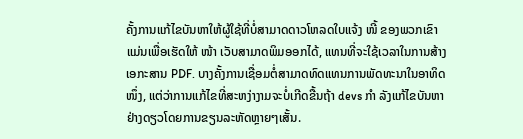ຄັ້ງການແກ້ໄຂບັນຫາໃຫ້ຜູ້ໃຊ້ທີ່ບໍ່ສາມາດດາວໂຫລດໃບແຈ້ງ ໜີ້ ຂອງພວກເຂົາແມ່ນເພື່ອເຮັດໃຫ້ ໜ້າ ເວັບສາມາດພິມອອກໄດ້, ແທນທີ່ຈະໃຊ້ເວລາໃນການສ້າງເອກະສານ PDF. ບາງຄັ້ງການເຊື່ອມຕໍ່ສາມາດທົດແທນການພັດທະນາໃນອາທິດ ໜຶ່ງ, ແຕ່ວ່າການແກ້ໄຂທີ່ສະຫງ່າງາມຈະບໍ່ເກີດຂື້ນຖ້າ devs ກຳ ລັງແກ້ໄຂບັນຫາຢ່າງດຽວໂດຍການຂຽນລະຫັດຫຼາຍໆເສັ້ນ.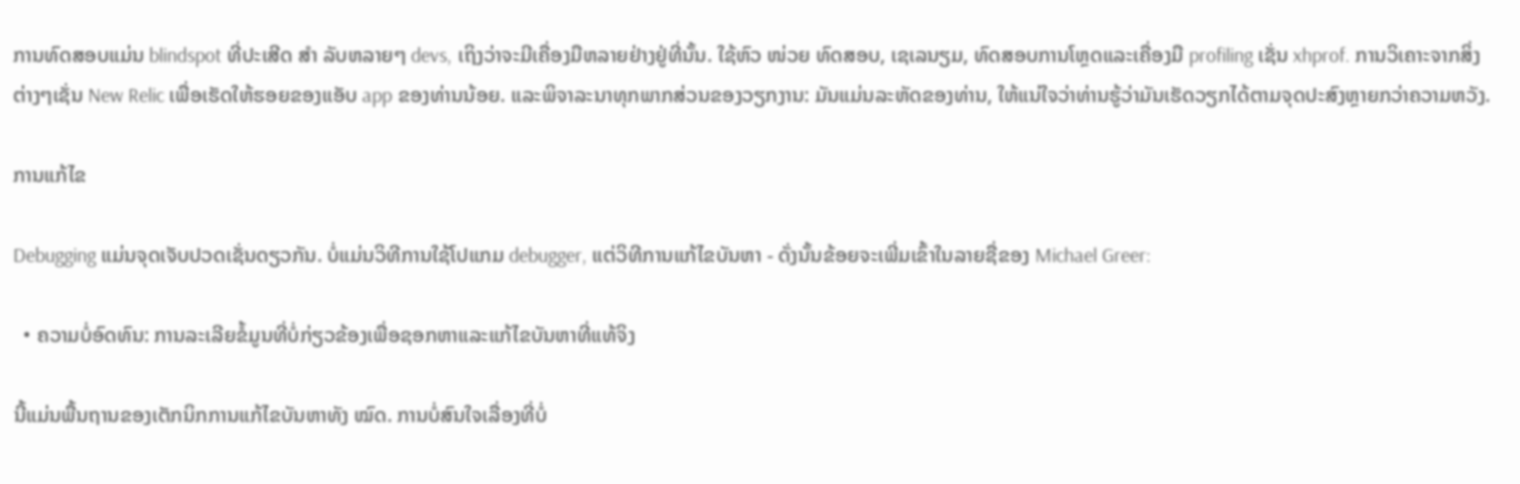ການທົດສອບແມ່ນ blindspot ທີ່ປະເສີດ ສຳ ລັບຫລາຍໆ devs, ເຖິງວ່າຈະມີເຄື່ອງມືຫລາຍຢ່າງຢູ່ທີ່ນັ້ນ. ໃຊ້ຫົວ ໜ່ວຍ ທົດສອບ, ເຊເລນຽມ, ທົດສອບການໂຫຼດແລະເຄື່ອງມື profiling ເຊັ່ນ xhprof. ການວິເຄາະຈາກສິ່ງຕ່າງໆເຊັ່ນ New Relic ເພື່ອເຮັດໃຫ້ຮອຍຂອງແອັບ app ຂອງທ່ານນ້ອຍ. ແລະພິຈາລະນາທຸກພາກສ່ວນຂອງວຽກງານ: ມັນແມ່ນລະຫັດຂອງທ່ານ, ໃຫ້ແນ່ໃຈວ່າທ່ານຮູ້ວ່າມັນເຮັດວຽກໄດ້ຕາມຈຸດປະສົງຫຼາຍກວ່າຄວາມຫວັງ.

ການແກ້ໄຂ

Debugging ແມ່ນຈຸດເຈັບປວດເຊັ່ນດຽວກັນ. ບໍ່ແມ່ນວິທີການໃຊ້ໂປແກມ debugger, ແຕ່ວິທີການແກ້ໄຂບັນຫາ - ດັ່ງນັ້ນຂ້ອຍຈະເພີ່ມເຂົ້າໃນລາຍຊື່ຂອງ Michael Greer:

  • ຄວາມບໍ່ອົດທົນ: ການລະເລີຍຂໍ້ມູນທີ່ບໍ່ກ່ຽວຂ້ອງເພື່ອຊອກຫາແລະແກ້ໄຂບັນຫາທີ່ແທ້ຈິງ

ນີ້ແມ່ນພື້ນຖານຂອງເຕັກນິກການແກ້ໄຂບັນຫາທັງ ໝົດ. ການບໍ່ສົນໃຈເລື່ອງທີ່ບໍ່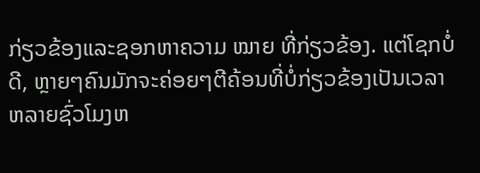ກ່ຽວຂ້ອງແລະຊອກຫາຄວາມ ໝາຍ ທີ່ກ່ຽວຂ້ອງ. ແຕ່ໂຊກບໍ່ດີ, ຫຼາຍໆຄົນມັກຈະຄ່ອຍໆຕີຄ້ອນທີ່ບໍ່ກ່ຽວຂ້ອງເປັນເວລາຫລາຍຊົ່ວໂມງຫ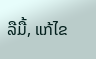ລືມື້, ແກ້ໄຂ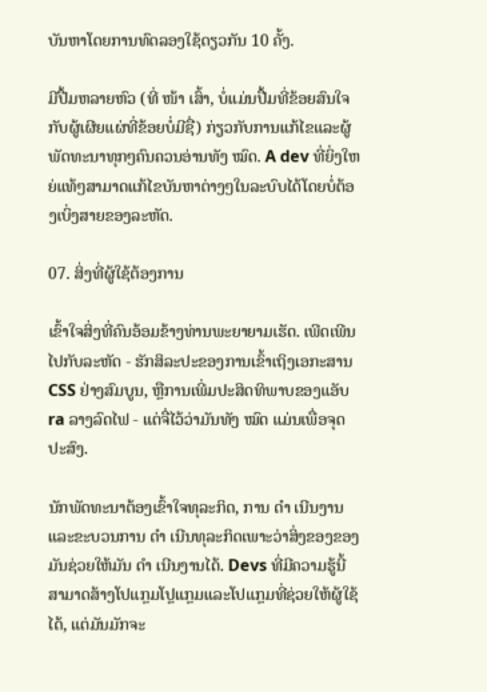ບັນຫາໂດຍການທົດລອງໃຊ້ດຽວກັນ 10 ຄັ້ງ.

ມີປື້ມຫລາຍຫົວ (ທີ່ ໜ້າ ເສົ້າ, ບໍ່ແມ່ນປື້ມທີ່ຂ້ອຍສົນໃຈກັບຜູ້ເຜີຍແຜ່ທີ່ຂ້ອຍບໍ່ມີຊື່) ກ່ຽວກັບການແກ້ໄຂແລະຜູ້ພັດທະນາທຸກໆຄົນຄວນອ່ານທັງ ໝົດ. A dev ທີ່ຍິ່ງໃຫຍ່ແທ້ໆສາມາດແກ້ໄຂບັນຫາຕ່າງໆໃນລະບົບໄດ້ໂດຍບໍ່ຕ້ອງເບິ່ງສາຍຂອງລະຫັດ.

07. ສິ່ງທີ່ຜູ້ໃຊ້ຕ້ອງການ

ເຂົ້າໃຈສິ່ງທີ່ຄົນອ້ອມຂ້າງທ່ານພະຍາຍາມເຮັດ. ເພີດເພີນໄປກັບລະຫັດ - ຮັກສິລະປະຂອງການເຂົ້າເຖິງເອກະສານ CSS ຢ່າງສົມບູນ, ຫຼືການເພີ່ມປະສິດທິພາບຂອງແອັບ ra ລາງລົດໄຟ - ແຕ່ຈື່ໄວ້ວ່າມັນທັງ ໝົດ ແມ່ນເພື່ອຈຸດປະສົງ.

ນັກພັດທະນາຕ້ອງເຂົ້າໃຈທຸລະກິດ, ການ ດຳ ເນີນງານແລະຂະບວນການ ດຳ ເນີນທຸລະກິດເພາະວ່າສິ່ງຂອງຂອງມັນຊ່ວຍໃຫ້ມັນ ດຳ ເນີນງານໄດ້. Devs ທີ່ມີຄວາມຮູ້ນີ້ສາມາດສ້າງໂປແກຼມໂປຼແກຼມແລະໂປແກຼມທີ່ຊ່ວຍໃຫ້ຜູ້ໃຊ້ໄດ້, ແຕ່ມັນມັກຈະ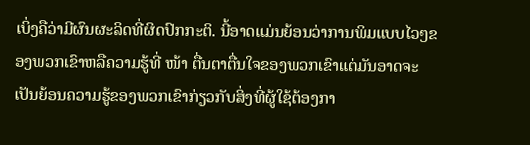ເບິ່ງຄືວ່າມີຜົນຜະລິດທີ່ຜິດປົກກະຕິ. ນີ້ອາດແມ່ນຍ້ອນວ່າການພິມແບບໄວໆຂອງພວກເຂົາຫລືຄວາມຮູ້ທີ່ ໜ້າ ຕື່ນຕາຕື່ນໃຈຂອງພວກເຂົາແຕ່ມັນອາດຈະເປັນຍ້ອນຄວາມຮູ້ຂອງພວກເຂົາກ່ຽວກັບສິ່ງທີ່ຜູ້ໃຊ້ຕ້ອງກາ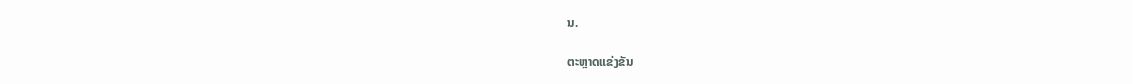ນ.

ຕະຫຼາດແຂ່ງຂັນ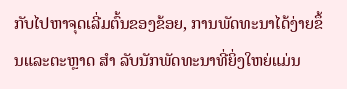ກັບໄປຫາຈຸດເລີ່ມຕົ້ນຂອງຂ້ອຍ, ການພັດທະນາໄດ້ງ່າຍຂຶ້ນແລະຕະຫຼາດ ສຳ ລັບນັກພັດທະນາທີ່ຍິ່ງໃຫຍ່ແມ່ນ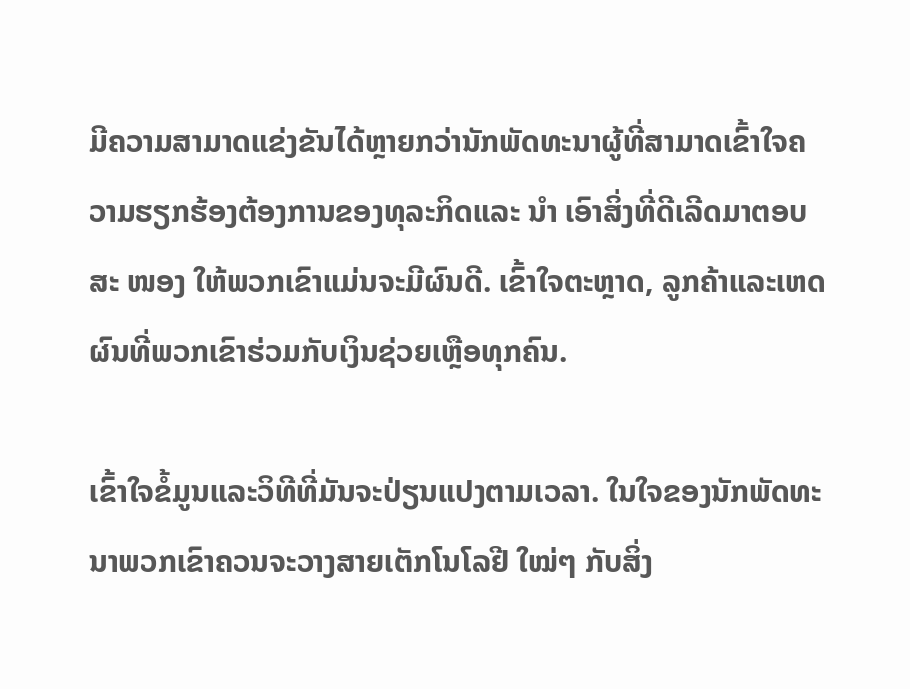ມີຄວາມສາມາດແຂ່ງຂັນໄດ້ຫຼາຍກວ່ານັກພັດທະນາຜູ້ທີ່ສາມາດເຂົ້າໃຈຄວາມຮຽກຮ້ອງຕ້ອງການຂອງທຸລະກິດແລະ ນຳ ເອົາສິ່ງທີ່ດີເລີດມາຕອບສະ ໜອງ ໃຫ້ພວກເຂົາແມ່ນຈະມີຜົນດີ. ເຂົ້າໃຈຕະຫຼາດ, ລູກຄ້າແລະເຫດຜົນທີ່ພວກເຂົາຮ່ວມກັບເງິນຊ່ວຍເຫຼືອທຸກຄົນ.

ເຂົ້າໃຈຂໍ້ມູນແລະວິທີທີ່ມັນຈະປ່ຽນແປງຕາມເວລາ. ໃນໃຈຂອງນັກພັດທະນາພວກເຂົາຄວນຈະວາງສາຍເຕັກໂນໂລຢີ ໃໝ່ໆ ກັບສິ່ງ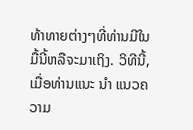ທ້າທາຍຕ່າງໆທີ່ທ່ານມີໃນມື້ນີ້ຫລືຈະມາເຖິງ. ວິທີນີ້, ເມື່ອທ່ານແນະ ນຳ ແນວຄວາມ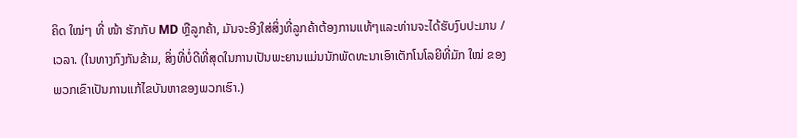ຄິດ ໃໝ່ໆ ທີ່ ໜ້າ ຮັກກັບ MD ຫຼືລູກຄ້າ, ມັນຈະອີງໃສ່ສິ່ງທີ່ລູກຄ້າຕ້ອງການແທ້ໆແລະທ່ານຈະໄດ້ຮັບງົບປະມານ / ເວລາ. (ໃນທາງກົງກັນຂ້າມ, ສິ່ງທີ່ບໍ່ດີທີ່ສຸດໃນການເປັນພະຍານແມ່ນນັກພັດທະນາເອົາເຕັກໂນໂລຍີທີ່ມັກ ໃໝ່ ຂອງພວກເຂົາເປັນການແກ້ໄຂບັນຫາຂອງພວກເຮົາ.)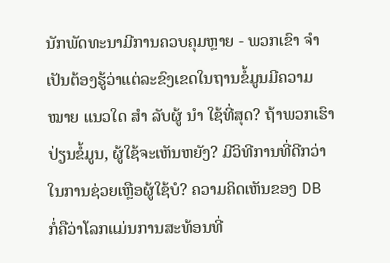ນັກພັດທະນາມີການຄວບຄຸມຫຼາຍ - ພວກເຂົາ ຈຳ ເປັນຕ້ອງຮູ້ວ່າແຕ່ລະຂົງເຂດໃນຖານຂໍ້ມູນມີຄວາມ ໝາຍ ແນວໃດ ສຳ ລັບຜູ້ ນຳ ໃຊ້ທີ່ສຸດ? ຖ້າພວກເຮົາປ່ຽນຂໍ້ມູນ, ຜູ້ໃຊ້ຈະເຫັນຫຍັງ? ມີວິທີການທີ່ດີກວ່າໃນການຊ່ວຍເຫຼືອຜູ້ໃຊ້ບໍ? ຄວາມຄິດເຫັນຂອງ DB ກໍ່ຄືວ່າໂລກແມ່ນການສະທ້ອນທີ່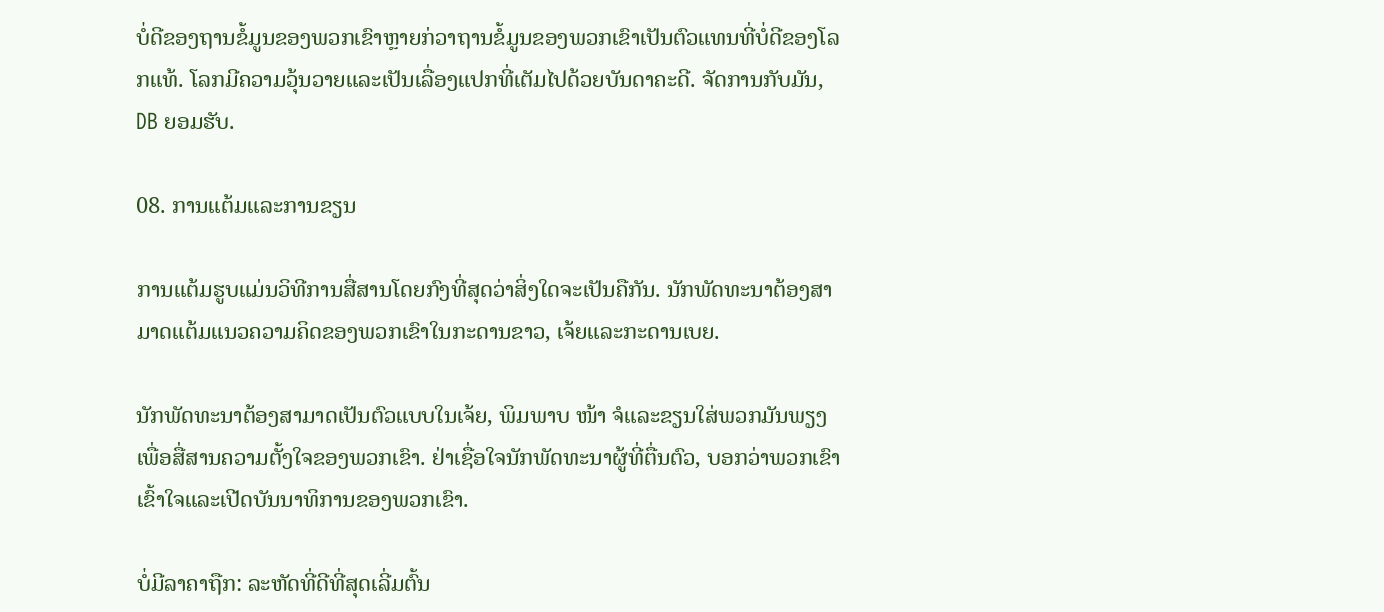ບໍ່ດີຂອງຖານຂໍ້ມູນຂອງພວກເຂົາຫຼາຍກ່ວາຖານຂໍ້ມູນຂອງພວກເຂົາເປັນຕົວແທນທີ່ບໍ່ດີຂອງໂລກແທ້. ໂລກມີຄວາມວຸ້ນວາຍແລະເປັນເລື່ອງແປກທີ່ເຕັມໄປດ້ວຍບັນດາຄະດີ. ຈັດການກັບມັນ, DB ຍອມຮັບ.

08. ການແຕ້ມແລະການຂຽນ

ການແຕ້ມຮູບແມ່ນວິທີການສື່ສານໂດຍກົງທີ່ສຸດວ່າສິ່ງໃດຈະເປັນຄືກັນ. ນັກພັດທະນາຕ້ອງສາມາດແຕ້ມແນວຄວາມຄິດຂອງພວກເຂົາໃນກະດານຂາວ, ເຈ້ຍແລະກະດານເບຍ.

ນັກພັດທະນາຕ້ອງສາມາດເປັນຕົວແບບໃນເຈ້ຍ, ພິມພາບ ໜ້າ ຈໍແລະຂຽນໃສ່ພວກມັນພຽງເພື່ອສື່ສານຄວາມຕັ້ງໃຈຂອງພວກເຂົາ. ຢ່າເຊື່ອໃຈນັກພັດທະນາຜູ້ທີ່ຕື່ນຕົວ, ບອກວ່າພວກເຂົາເຂົ້າໃຈແລະເປີດບັນນາທິການຂອງພວກເຂົາ.

ບໍ່ມີລາຄາຖືກ: ລະຫັດທີ່ດີທີ່ສຸດເລີ່ມຕົ້ນ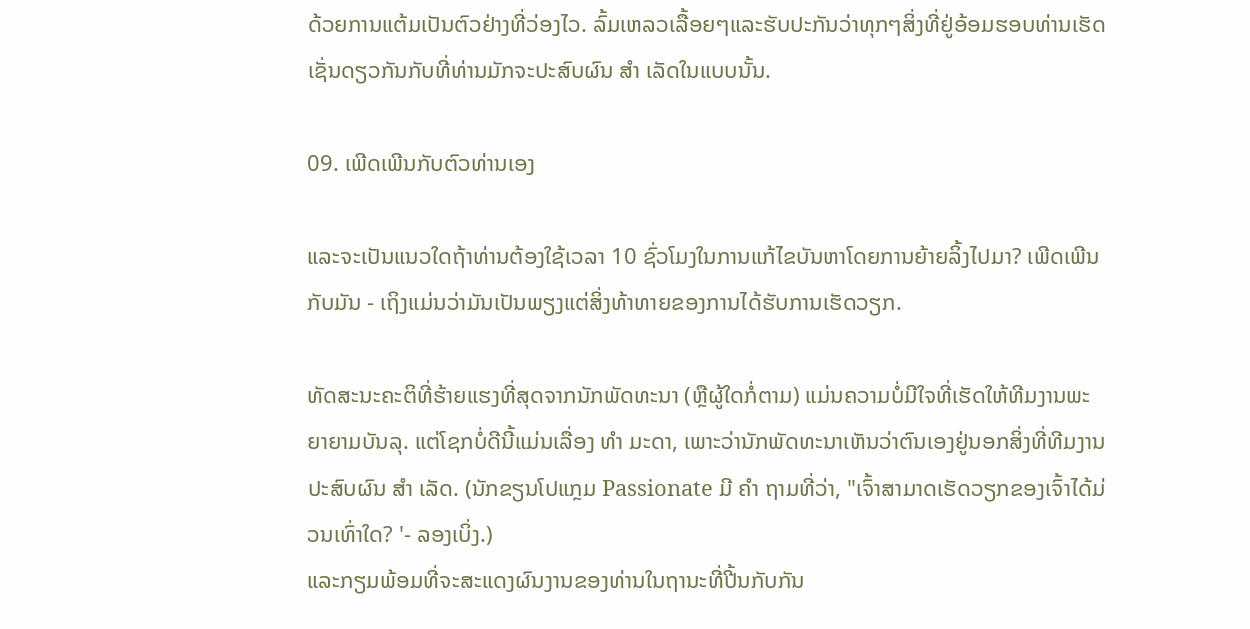ດ້ວຍການແຕ້ມເປັນຕົວຢ່າງທີ່ວ່ອງໄວ. ລົ້ມເຫລວເລື້ອຍໆແລະຮັບປະກັນວ່າທຸກໆສິ່ງທີ່ຢູ່ອ້ອມຮອບທ່ານເຮັດເຊັ່ນດຽວກັນກັບທີ່ທ່ານມັກຈະປະສົບຜົນ ສຳ ເລັດໃນແບບນັ້ນ.

09. ເພີດເພີນກັບຕົວທ່ານເອງ

ແລະຈະເປັນແນວໃດຖ້າທ່ານຕ້ອງໃຊ້ເວລາ 10 ຊົ່ວໂມງໃນການແກ້ໄຂບັນຫາໂດຍການຍ້າຍລິ້ງໄປມາ? ເພີດເພີນກັບມັນ - ເຖິງແມ່ນວ່າມັນເປັນພຽງແຕ່ສິ່ງທ້າທາຍຂອງການໄດ້ຮັບການເຮັດວຽກ.

ທັດສະນະຄະຕິທີ່ຮ້າຍແຮງທີ່ສຸດຈາກນັກພັດທະນາ (ຫຼືຜູ້ໃດກໍ່ຕາມ) ແມ່ນຄວາມບໍ່ມີໃຈທີ່ເຮັດໃຫ້ທີມງານພະຍາຍາມບັນລຸ. ແຕ່ໂຊກບໍ່ດີນີ້ແມ່ນເລື່ອງ ທຳ ມະດາ, ເພາະວ່ານັກພັດທະນາເຫັນວ່າຕົນເອງຢູ່ນອກສິ່ງທີ່ທີມງານປະສົບຜົນ ສຳ ເລັດ. (ນັກຂຽນໂປແກຼມ Passionate ມີ ຄຳ ຖາມທີ່ວ່າ, "ເຈົ້າສາມາດເຮັດວຽກຂອງເຈົ້າໄດ້ມ່ວນເທົ່າໃດ? '- ລອງເບິ່ງ.)
ແລະກຽມພ້ອມທີ່ຈະສະແດງຜົນງານຂອງທ່ານໃນຖານະທີ່ປີ້ນກັບກັນ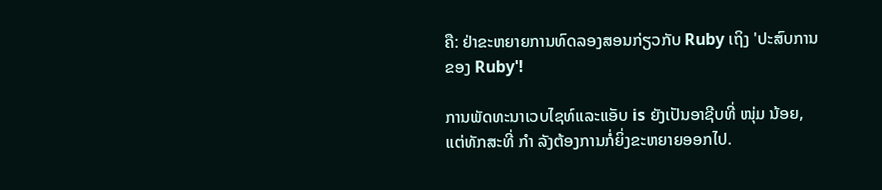ຄື: ຢ່າຂະຫຍາຍການທົດລອງສອນກ່ຽວກັບ Ruby ເຖິງ 'ປະສົບການຂອງ Ruby'!

ການພັດທະນາເວບໄຊທ໌ແລະແອັບ is ຍັງເປັນອາຊີບທີ່ ໜຸ່ມ ນ້ອຍ, ແຕ່ທັກສະທີ່ ກຳ ລັງຕ້ອງການກໍ່ຍິ່ງຂະຫຍາຍອອກໄປ.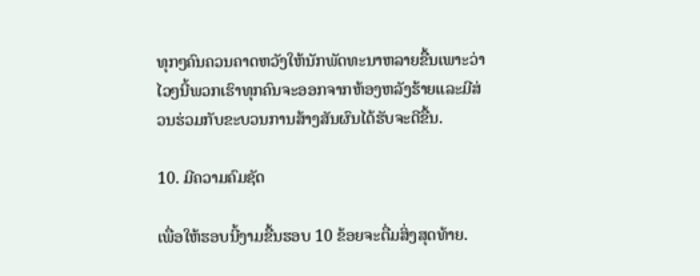ທຸກໆຄົນຄວນຄາດຫວັງໃຫ້ນັກພັດທະນາຫລາຍຂື້ນເພາະວ່າໄວໆນີ້ພວກເຮົາທຸກຄົນຈະອອກຈາກຫ້ອງຫລັງຮ້າຍແລະມີສ່ວນຮ່ວມກັບຂະບວນການສ້າງສັນຜົນໄດ້ຮັບຈະດີຂື້ນ.

10. ມີຄວາມຄົມຊັດ

ເພື່ອໃຫ້ຮອບນີ້ງາມຂື້ນຮອບ 10 ຂ້ອຍຈະຕື່ມສິ່ງສຸດທ້າຍ.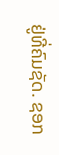ຢູ່ທີ່ຄົມຊັດ. ຊອກ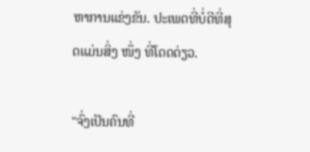ຫາການແຂ່ງຂັນ. ປະເພດທີ່ບໍ່ດີທີ່ສຸດແມ່ນສິ່ງ ໜຶ່ງ ທີ່ໂດດດ່ຽວ.

"ຈົ່ງເປັນຄົນທີ່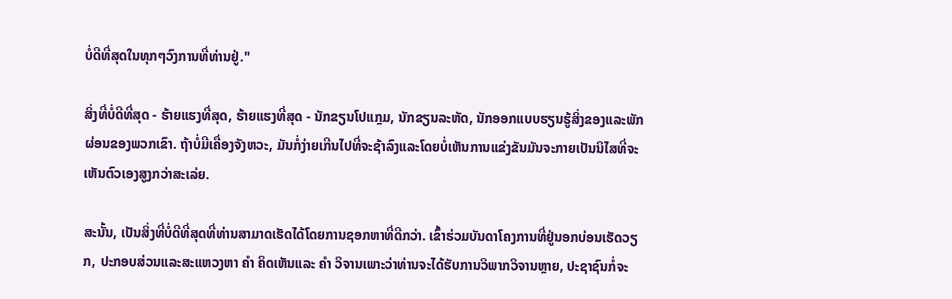ບໍ່ດີທີ່ສຸດໃນທຸກໆວົງການທີ່ທ່ານຢູ່."

ສິ່ງທີ່ບໍ່ດີທີ່ສຸດ - ຮ້າຍແຮງທີ່ສຸດ, ຮ້າຍແຮງທີ່ສຸດ - ນັກຂຽນໂປແກຼມ, ນັກຂຽນລະຫັດ, ນັກອອກແບບຮຽນຮູ້ສິ່ງຂອງແລະພັກຜ່ອນຂອງພວກເຂົາ. ຖ້າບໍ່ມີເຄື່ອງຈັງຫວະ, ມັນກໍ່ງ່າຍເກີນໄປທີ່ຈະຊ້າລົງແລະໂດຍບໍ່ເຫັນການແຂ່ງຂັນມັນຈະກາຍເປັນນິໄສທີ່ຈະເຫັນຕົວເອງສູງກວ່າສະເລ່ຍ.

ສະນັ້ນ, ເປັນສິ່ງທີ່ບໍ່ດີທີ່ສຸດທີ່ທ່ານສາມາດເຮັດໄດ້ໂດຍການຊອກຫາທີ່ດີກວ່າ. ເຂົ້າຮ່ວມບັນດາໂຄງການທີ່ຢູ່ນອກບ່ອນເຮັດວຽກ, ປະກອບສ່ວນແລະສະແຫວງຫາ ຄຳ ຄິດເຫັນແລະ ຄຳ ວິຈານເພາະວ່າທ່ານຈະໄດ້ຮັບການວິພາກວິຈານຫຼາຍ, ປະຊາຊົນກໍ່ຈະ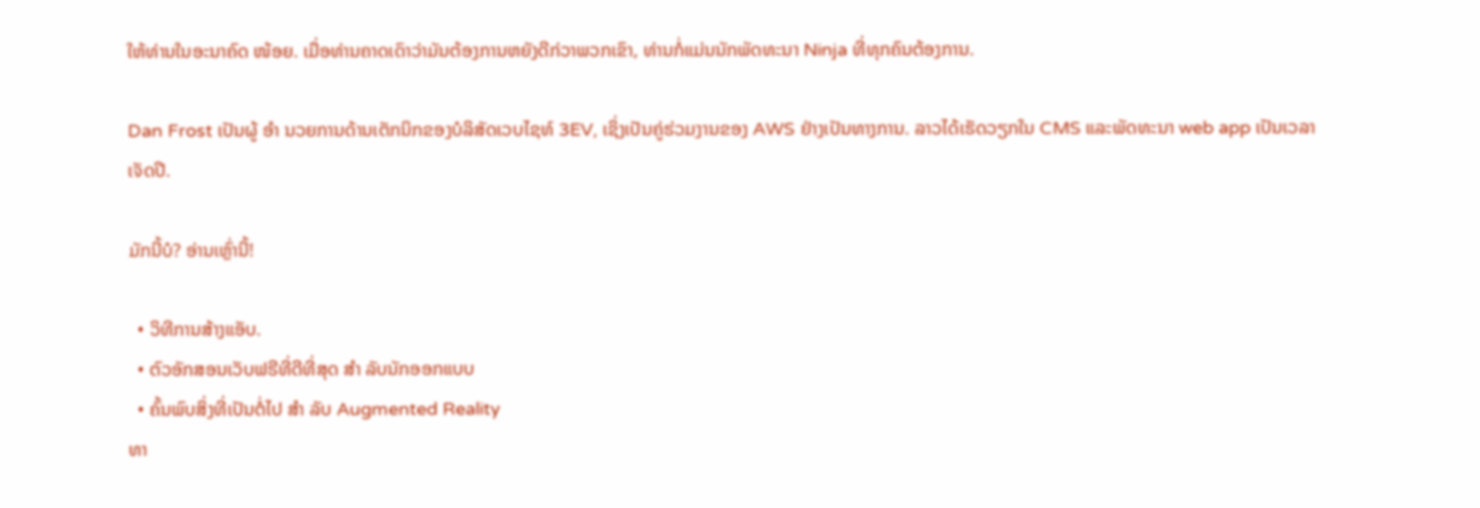ໃຫ້ທ່ານໃນອະນາຄົດ ໜ້ອຍ. ເມື່ອທ່ານຄາດເດົາວ່າມັນຕ້ອງການຫຍັງດີກ່ວາພວກເຂົາ, ທ່ານກໍ່ແມ່ນນັກພັດທະນາ Ninja ທີ່ທຸກຄົນຕ້ອງການ.

Dan Frost ເປັນຜູ້ ອຳ ນວຍການດ້ານເຕັກນິກຂອງບໍລິສັດເວບໄຊທ໌ 3EV, ເຊິ່ງເປັນຄູ່ຮ່ວມງານຂອງ AWS ຢ່າງເປັນທາງການ. ລາວໄດ້ເຮັດວຽກໃນ CMS ແລະພັດທະນາ web app ເປັນເວລາເຈັດປີ.

ມັກນີ້ບໍ? ອ່ານເຫຼົ່ານີ້!

  • ວິທີການສ້າງແອັບ.
  • ຕົວອັກສອນເວັບຟຣີທີ່ດີທີ່ສຸດ ສຳ ລັບນັກອອກແບບ
  • ຄົ້ນພົບສິ່ງທີ່ເປັນຕໍ່ໄປ ສຳ ລັບ Augmented Reality
ທາ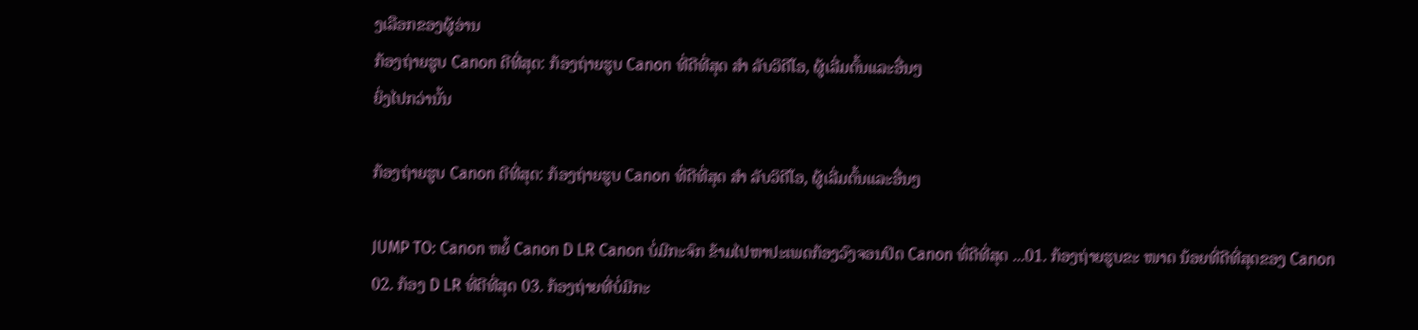ງເລືອກຂອງຜູ້ອ່ານ
ກ້ອງຖ່າຍຮູບ Canon ດີທີ່ສຸດ: ກ້ອງຖ່າຍຮູບ Canon ທີ່ດີທີ່ສຸດ ສຳ ລັບວິດີໂອ, ຜູ້ເລີ່ມຕົ້ນແລະອື່ນໆ
ຍິ່ງໄປກວ່ານັ້ນ

ກ້ອງຖ່າຍຮູບ Canon ດີທີ່ສຸດ: ກ້ອງຖ່າຍຮູບ Canon ທີ່ດີທີ່ສຸດ ສຳ ລັບວິດີໂອ, ຜູ້ເລີ່ມຕົ້ນແລະອື່ນໆ

JUMP TO: Canon ຫຍໍ້ Canon D LR Canon ບໍ່ມີກະຈົກ ຂ້າມໄປຫາປະເພດກ້ອງວົງຈອນປິດ Canon ທີ່ດີທີ່ສຸດ ...01. ກ້ອງຖ່າຍຮູບຂະ ໜາດ ນ້ອຍທີ່ດີທີ່ສຸດຂອງ Canon 02. ກ້ອງ D LR ທີ່ດີທີ່ສຸດ 03. ກ້ອງຖ່າຍທີ່ບໍ່ມີກະ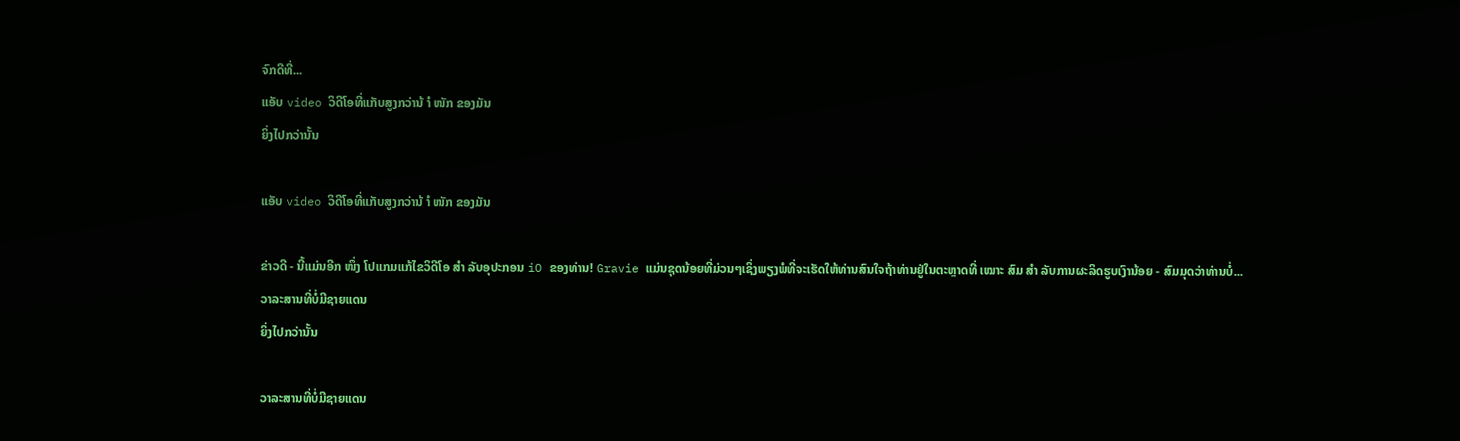ຈົກດີທີ່...
ແອັບ video ວິດີໂອທີ່ແກັບສູງກວ່ານ້ ຳ ໜັກ ຂອງມັນ
ຍິ່ງໄປກວ່ານັ້ນ

ແອັບ video ວິດີໂອທີ່ແກັບສູງກວ່ານ້ ຳ ໜັກ ຂອງມັນ

ຂ່າວດີ - ນີ້ແມ່ນອີກ ໜຶ່ງ ໂປແກມແກ້ໄຂວິດີໂອ ສຳ ລັບອຸປະກອນ iO ຂອງທ່ານ! Gravie ແມ່ນຊຸດນ້ອຍທີ່ມ່ວນໆເຊິ່ງພຽງພໍທີ່ຈະເຮັດໃຫ້ທ່ານສົນໃຈຖ້າທ່ານຢູ່ໃນຕະຫຼາດທີ່ ເໝາະ ສົມ ສຳ ລັບການຜະລິດຮູບເງົານ້ອຍ - ສົມມຸດວ່າທ່ານບໍ່...
ວາລະສານທີ່ບໍ່ມີຊາຍແດນ
ຍິ່ງໄປກວ່ານັ້ນ

ວາລະສານທີ່ບໍ່ມີຊາຍແດນ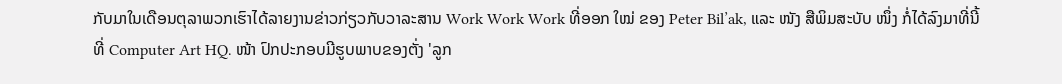ກັບມາໃນເດືອນຕຸລາພວກເຮົາໄດ້ລາຍງານຂ່າວກ່ຽວກັບວາລະສານ Work Work Work ທີ່ອອກ ໃໝ່ ຂອງ Peter Bil’ak, ແລະ ໜັງ ສືພິມສະບັບ ໜຶ່ງ ກໍ່ໄດ້ລົງມາທີ່ນີ້ທີ່ Computer Art HQ. ໜ້າ ປົກປະກອບມີຮູບພາບຂອງຕັ່ງ 'ລູກ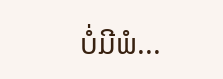ບໍ່ມີພໍ...